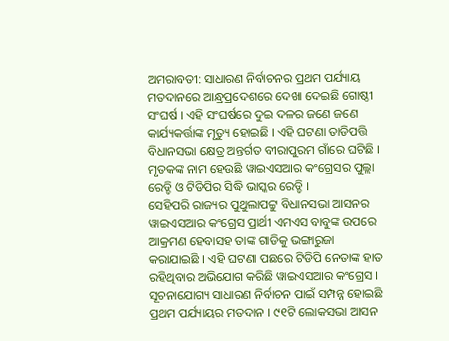ଅମରାବତୀ: ସାଧାରଣ ନିର୍ବାଚନର ପ୍ରଥମ ପର୍ଯ୍ୟାୟ ମତଦାନରେ ଆନ୍ଧ୍ରପ୍ରଦେଶରେ ଦେଖା ଦେଇଛି ଗୋଷ୍ଠୀ ସଂଘର୍ଷ । ଏହି ସଂଘର୍ଷରେ ଦୁଇ ଦଳର ଜଣେ ଜଣେ କାର୍ଯ୍ୟକର୍ତ୍ତାଙ୍କ ମୃତ୍ୟୁ ହୋଇଛି । ଏହି ଘଟଣା ତାଡିପତ୍ତି ବିଧାନସଭା କ୍ଷେତ୍ର ଅନ୍ତର୍ଗତ ବୀରାପୁରମ ଗାଁରେ ଘଟିଛି । ମୃତକଙ୍କ ନାମ ହେଉଛି ୱାଇଏସଆର କଂଗ୍ରେସର ପୁଲ୍ଲା ରେଡ୍ଡି ଓ ଟିଡିପିର ସିଦ୍ଧି ଭାସ୍କର ରେଡ୍ଡି ।
ସେହିପରି ରାଜ୍ୟର ପୁଥୁଲାପଟ୍ଟୁ ବିଧାନସଭା ଆସନର ୱାଇଏସଆର କଂଗ୍ରେସ ପ୍ରାର୍ଥୀ ଏମଏସ ବାବୁଙ୍କ ଉପରେ ଆକ୍ରମଣ ହେବାସହ ତାଙ୍କ ଗାଡିକୁ ଭଙ୍ଗାରୁଜା କରାଯାଇଛି । ଏହି ଘଟଣା ପଛରେ ଟିଡିପି ନେତାଙ୍କ ହାତ ରହିଥିବାର ଅଭିଯୋଗ କରିଛି ୱାଇଏସଆର କଂଗ୍ରେସ ।
ସୂଚନାଯୋଗ୍ୟ ସାଧାରଣ ନିର୍ବାଚନ ପାଇଁ ସମ୍ପନ୍ନ ହୋଇଛି ପ୍ରଥମ ପର୍ଯ୍ୟାୟର ମତଦାନ । ୯୧ଟି ଲୋକସଭା ଆସନ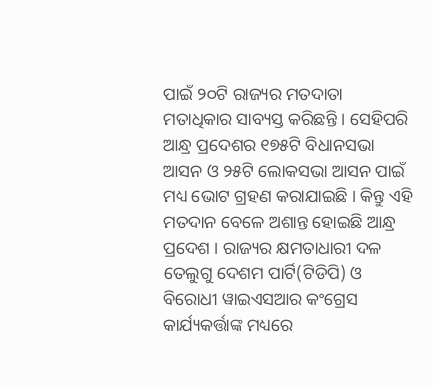ପାଇଁ ୨୦ଟି ରାଜ୍ୟର ମତଦାତା ମତାଧିକାର ସାବ୍ୟସ୍ତ କରିଛନ୍ତି । ସେହିପରି ଆନ୍ଧ୍ର ପ୍ରଦେଶର ୧୭୫ଟି ବିଧାନସଭା ଆସନ ଓ ୨୫ଟି ଲୋକସଭା ଆସନ ପାଇଁ ମଧ୍ୟ ଭୋଟ ଗ୍ରହଣ କରାଯାଇଛି । କିନ୍ତୁ ଏହି ମତଦାନ ବେଳେ ଅଶାନ୍ତ ହୋଇଛି ଆନ୍ଧ୍ର ପ୍ରଦେଶ । ରାଜ୍ୟର କ୍ଷମତାଧାରୀ ଦଳ ତେଲୁଗୁ ଦେଶମ ପାର୍ଟି(ଟିଡିପି) ଓ ବିରୋଧୀ ୱାଇଏସଆର କଂଗ୍ରେସ କାର୍ଯ୍ୟକର୍ତ୍ତାଙ୍କ ମଧ୍ୟରେ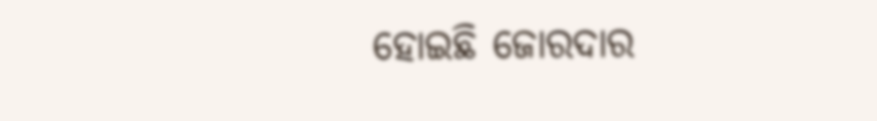ହୋଇଛି ଜୋରଦାର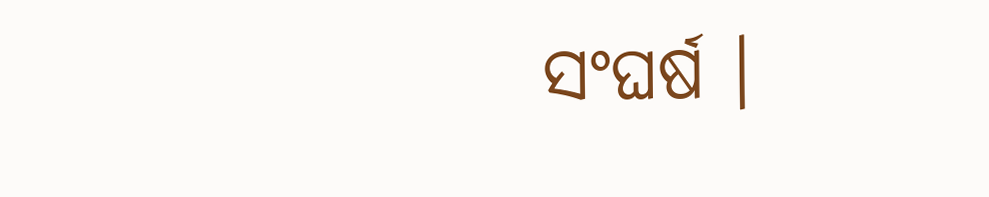ସଂଘର୍ଷ ।